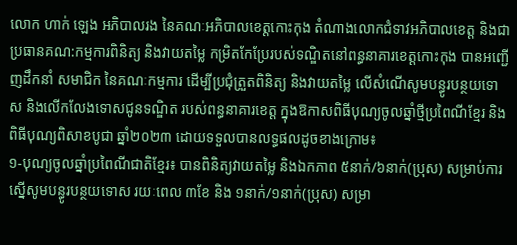លោក ហាក់ ឡេង អភិបាលរង នៃគណៈអភិបាលខេត្តកោះកុង តំណាងលោកជំទាវអភិបាលខេត្ត និងជាប្រធានគណ:កម្មការពិនិត្យ និងវាយតម្លៃ កម្រិតកែប្រែរបស់ទណ្ឌិតនៅពន្ធនាគារខេត្តកោះកុង បានអញ្ជើញដឹកនាំ សមាជិក នៃគណៈកម្មការ ដើម្បីប្រជុំត្រួតពិនិត្យ និងវាយតម្លៃ លើសំណើសូមបន្ធូរបន្ថយទោស និងលើកលែងទោសជូនទណ្ឌិត របស់ពន្ធនាគារខេត្ត ក្នុងឱកាសពិធីបុណ្យចូលឆ្នាំថ្មីប្រពៃណីខ្មែរ និងពិធីបុណ្យពិសាខបូជា ឆ្នាំ២០២៣ ដោយទទួលបានលទ្ធផលដូចខាងក្រោម៖
១-បុណ្យចូលឆ្នាំប្រពៃណីជាតិខ្មែរ៖ បានពិនិត្យវាយតម្លៃ និងឯកភាព ៥នាក់/៦នាក់(ប្រុស) សម្រាប់ការស្នើសូមបន្ធូរបន្ថយទោស រយៈពេល ៣ខែ និង ១នាក់/១នាក់(ប្រុស) សម្រា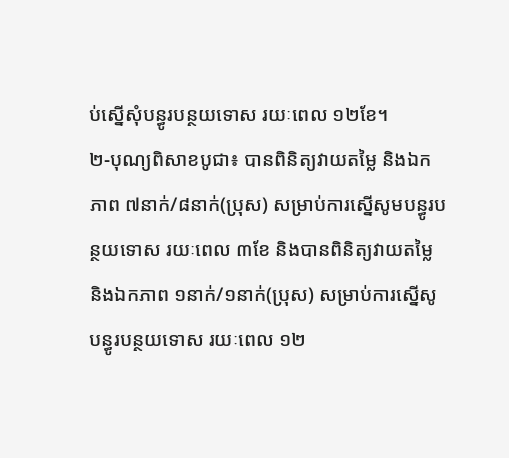ប់ស្នើសុំបន្ធូរបន្ថយទោស រយៈពេល ១២ខែ។
២-បុណ្យពិសាខបូជា៖ បានពិនិត្យវាយតម្លៃ និងឯកភាព ៧នាក់/៨នាក់(ប្រុស) សម្រាប់ការស្នើសូមបន្ធូរបន្ថយទោស រយៈពេល ៣ខែ និងបានពិនិត្យវាយតម្លៃ និងឯកភាព ១នាក់/១នាក់(ប្រុស) សម្រាប់ការស្នើសូ បន្ធូរបន្ថយទោស រយៈពេល ១២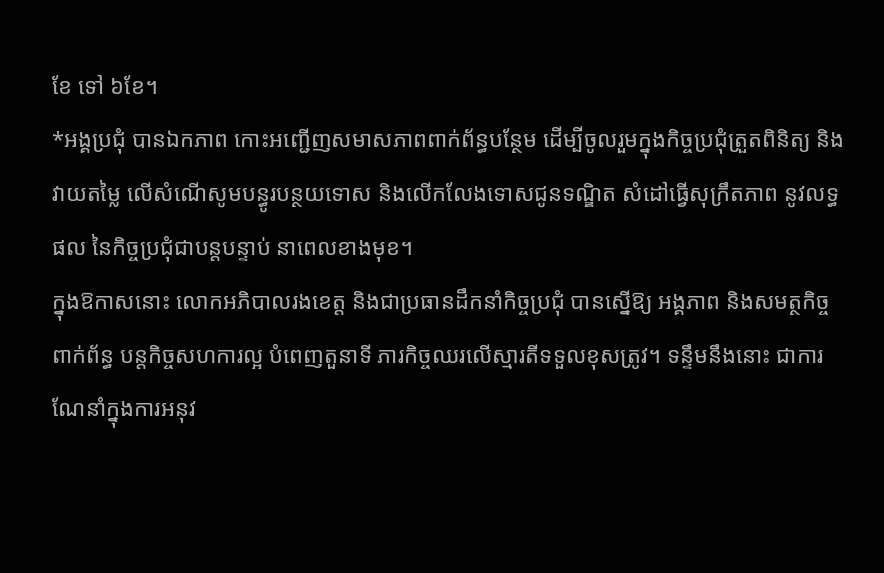ខែ ទៅ ៦ខែ។
*អង្គប្រជុំ បានឯកភាព កោះអញ្ជើញសមាសភាពពាក់ព័ន្ធបន្ថែម ដើម្បីចូលរួមក្នុងកិច្ចប្រជុំត្រួតពិនិត្យ និងវាយតម្លៃ លើសំណើសូមបន្ធូរបន្ថយទោស និងលើកលែងទោសជូនទណ្ឌិត សំដៅធ្វើសុក្រឹតភាព នូវលទ្ធផល នៃកិច្ចប្រជុំជាបន្តបន្ទាប់ នាពេលខាងមុខ។
ក្នុងឱកាសនោះ លោកអភិបាលរងខេត្ត និងជាប្រធានដឹកនាំកិច្ចប្រជុំ បានស្នើឱ្យ អង្គភាព និងសមត្ថកិច្ចពាក់ព័ន្ធ បន្តកិច្ចសហការល្អ បំពេញតួនាទី ភារកិច្ចឈរលើស្មារតីទទួលខុសត្រូវ។ ទន្ទឹមនឹងនោះ ជាការណែនាំក្នុងការអនុវ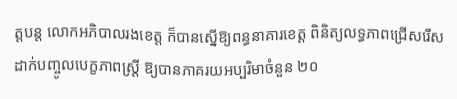ត្តបន្ត លោកអភិបាលរងខេត្ត ក៏បានស្នើឱ្យពន្ធនាគារខេត្ត ពិនិត្យលទ្ធភាពជ្រើសរើសដាក់បញ្ចូលបេក្ខភាពស្រី្ត ឱ្យបានភាគរយអប្បរិមាចំនួន ២០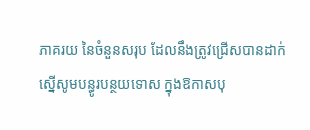ភាគរយ នៃចំនួនសរុប ដែលនឹងត្រូវជ្រើសបានដាក់ស្នើសូមបន្ធូរបន្ថយទោស ក្នុងឱកាសបុ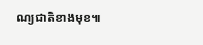ណ្យជាតិខាងមុខ៕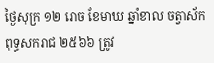ថ្ងៃសុក្រ ១២ រោច ខែមាឃ ឆ្នាំខាល ចត្វាស័ក ពុទ្ធសករាជ ២៥៦៦ ត្រូវ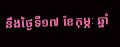នឹងថ្ងៃទី១៧ ខែកុម្ភៈ ឆ្នាំ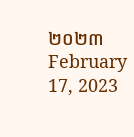២០២៣ February 17, 2023